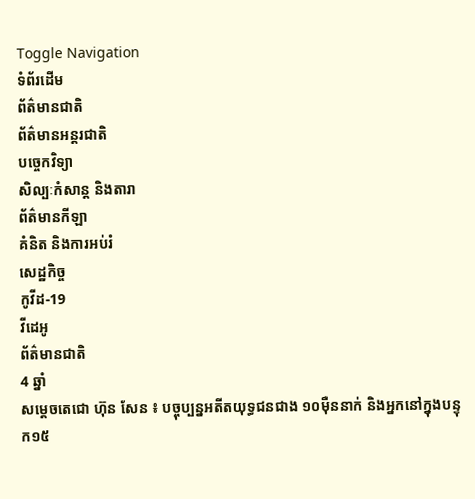Toggle Navigation
ទំព័រដើម
ព័ត៌មានជាតិ
ព័ត៌មានអន្តរជាតិ
បច្ចេកវិទ្យា
សិល្បៈកំសាន្ត និងតារា
ព័ត៌មានកីឡា
គំនិត និងការអប់រំ
សេដ្ឋកិច្ច
កូវីដ-19
វីដេអូ
ព័ត៌មានជាតិ
4 ឆ្នាំ
សម្ដេចតេជោ ហ៊ុន សែន ៖ បច្ចុប្បន្នអតីតយុទ្ធជនជាង ១០ម៉ឺននាក់ និងអ្នកនៅក្នុងបន្ទុក១៥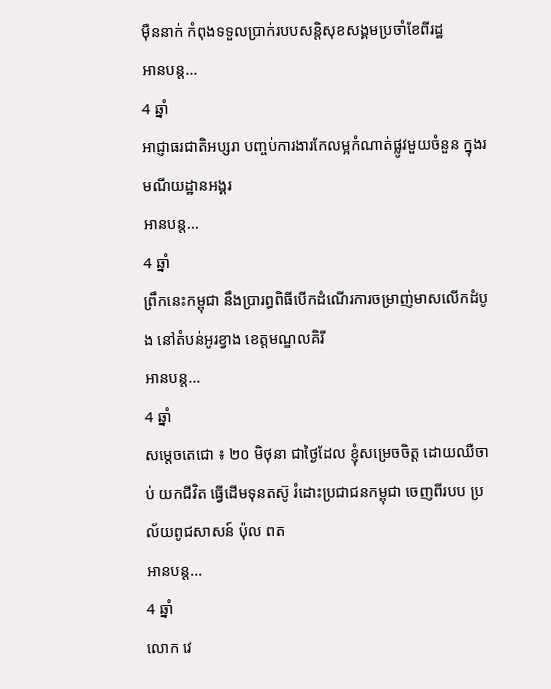ម៉ឺននាក់ កំពុងទទួលប្រាក់របបសន្តិសុខសង្គមប្រចាំខែពីរដ្ឋ
អានបន្ត...
4 ឆ្នាំ
អាជ្ញាធរជាតិអប្សរា បញ្ចប់ការងារកែលម្អកំណាត់ផ្លូវមួយចំនួន ក្នុងរមណីយដ្ឋានអង្គរ
អានបន្ត...
4 ឆ្នាំ
ព្រឹកនេះកម្ពុជា នឹងប្រារព្ធពិធីបើកដំណើរការចម្រាញ់មាសលើកដំបូង នៅតំបន់អូរខ្វាង ខេត្តមណ្ឌលគិរី
អានបន្ត...
4 ឆ្នាំ
សម្ដេចតេជោ ៖ ២០ មិថុនា ជាថ្ងៃដែល ខ្ញុំសម្រេចចិត្ត ដោយឈឺចាប់ យកជីវិត ធ្វើដើមទុនតស៊ូ រំដោះប្រជាជនកម្ពុជា ចេញពីរបប ប្រល័យពូជសាសន៍ ប៉ុល ពត
អានបន្ត...
4 ឆ្នាំ
លោក វេ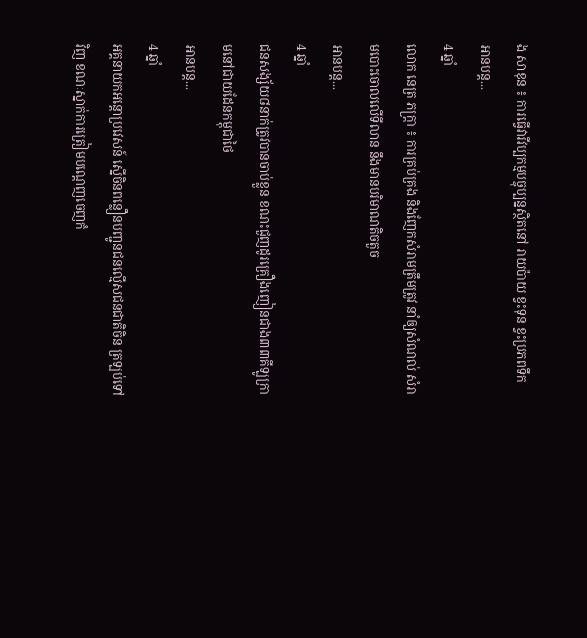ង សាខុន ៖ ការធ្វើវារីវប្បកម្មបច្ចុប្បន្នស្ថិតនៅ រាយប៉ាយ ខ្វះទុន ខ្វះប្រភពទឹក
អានបន្ត...
4 ឆ្នាំ
លោក នេត្រ ភក្ត្រា ៖ ការគ្រប់គ្រង និងញែកសំរាមត្រឹមត្រូវ នាំឲ្យសំណល់ សំរាមបោះចោលលើទីលាន នឹងមានបរិមាណតិចតួច
អានបន្ត...
4 ឆ្នាំ
ជនសង្ស័យ៨នាក់ត្រូវបានចាប់ខ្លួន ខណះជួញដូរគ្រឿងញៀនជាង៣៣គីឡូក្រាមនៅជាយដែនកម្ពុជាថៃ
អានបន្ត...
4 ឆ្នាំ
អគ្គនាយកអន្តោប្រវេសន៍ ស្នើចិនពន្លឿនបញ្ជូនជនល្មើសជនជាតិចិន ត្រឡប់ទៅវិញ ខណៈស្នាក់ការត្រៀមបណ្តេញចេញកំ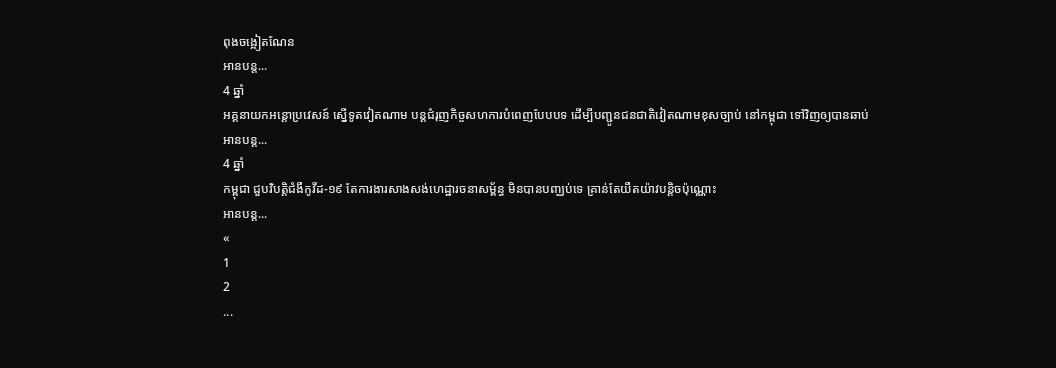ពុងចង្អៀតណែន
អានបន្ត...
4 ឆ្នាំ
អគ្គនាយកអន្តោប្រវេសន៍ ស្នើទូតវៀតណាម បន្តជំរុញកិច្ចសហការបំពេញបែបបទ ដើម្បីបញ្ជូនជនជាតិវៀតណាមខុសច្បាប់ នៅកម្ពុជា ទៅវិញឲ្យបានឆាប់
អានបន្ត...
4 ឆ្នាំ
កម្ពុជា ជួបវិបត្តិជំងឺកូវីដ-១៩ តែការងារសាងសង់ហេដ្ឋារចនាសម្ព័ន្ធ មិនបានបញ្ឈប់ទេ គ្រាន់តែយឺតយ៉ាវបន្តិចប៉ុណ្ណោះ
អានបន្ត...
«
1
2
...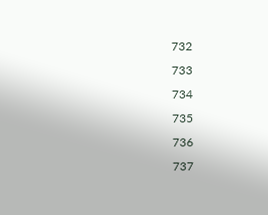732
733
734
735
736
737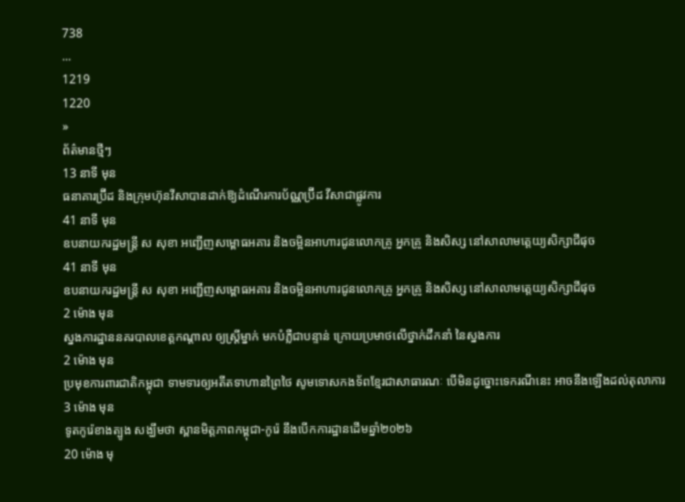738
...
1219
1220
»
ព័ត៌មានថ្មីៗ
13 នាទី មុន
ធនាគារប្រ៊ីដ និងក្រុមហ៊ុនវីសាបានដាក់ឱ្យដំណើរការប័ណ្ណប្រ៊ីដ វីសាជាផ្លូវការ
41 នាទី មុន
ឧបនាយករដ្ឋមន្ត្រី ស សុខា អញ្ជើញសម្ពោធអគារ និងចម្អិនអាហារជូនលោកគ្រូ អ្នកគ្រូ និងសិស្ស នៅសាលាមត្តេយ្យសិក្សាជីផុច
41 នាទី មុន
ឧបនាយករដ្ឋមន្ត្រី ស សុខា អញ្ជើញសម្ពោធអគារ និងចម្អិនអាហារជូនលោកគ្រូ អ្នកគ្រូ និងសិស្ស នៅសាលាមត្តេយ្យសិក្សាជីផុច
2 ម៉ោង មុន
ស្នងការដ្ឋាននគរបាលខេត្តកណ្តាល ឲ្យស្រ្តីម្នាក់ មកបំភ្លឺជាបន្ទាន់ ក្រោយប្រមាថលើថ្នាក់ដឹកនាំ នៃស្នងការ
2 ម៉ោង មុន
ប្រមុខការពារជាតិកម្ពុជា ទាមទារឲ្យអតីតទាហានព្រៃថៃ សូមទោសកងទ័ពខ្មែរជាសាធារណៈ បើមិនដូច្នោះទេករណីនេះ អាចនឹងឡើងដល់តុលាការ
3 ម៉ោង មុន
ទូតកូរ៉េខាងត្បូង សង្ឃឹមថា ស្ពានមិត្តភាពកម្ពុជា-កូរ៉េ នឹងបើកការដ្ឋានដើមឆ្នាំ២០២៦
20 ម៉ោង មុ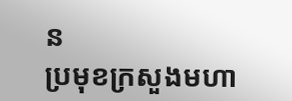ន
ប្រមុខក្រសួងមហា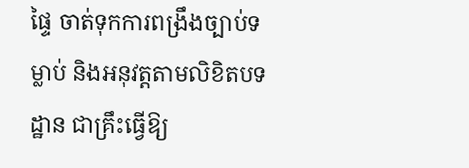ផ្ទៃ ចាត់ទុកការពង្រឹងច្បាប់ទម្លាប់ និងអនុវត្តតាមលិខិតបទដ្ឋាន ជាគ្រឹះធ្វើឱ្យ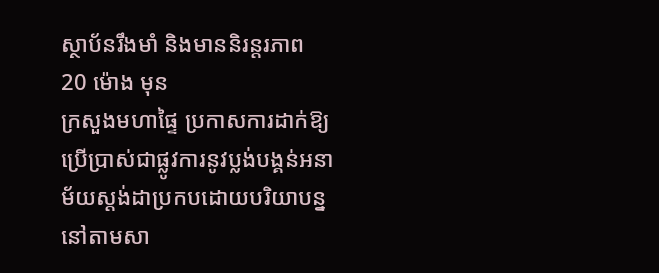ស្ថាប័នរឹងមាំ និងមាននិរន្តរភាព
20 ម៉ោង មុន
ក្រសួងមហាផ្ទៃ ប្រកាសការដាក់ឱ្យប្រើប្រាស់ជាផ្លូវការនូវប្លង់បង្គន់អនាម័យស្តង់ដាប្រកបដោយបរិយាបន្ន នៅតាមសា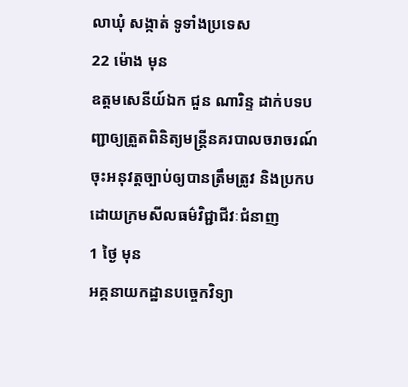លាឃុំ សង្កាត់ ទូទាំងប្រទេស
22 ម៉ោង មុន
ឧត្តមសេនីយ៍ឯក ជួន ណារិន្ទ ដាក់បទបញ្ជាឲ្យត្រួតពិនិត្យមន្រ្តីនគរបាលចរាចរណ៍ ចុះអនុវត្តច្បាប់ឲ្យបានត្រឹមត្រូវ និងប្រកបដោយក្រមសីលធម៌វិជ្ជាជីវៈជំនាញ
1 ថ្ងៃ មុន
អគ្គនាយកដ្ឋានបច្ចេកវិទ្យា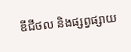ឌីជីថល និងផ្សព្វផ្សាយ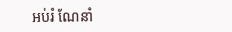អប់រំ ណែនាំ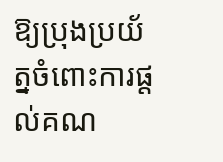ឱ្យប្រុងប្រយ័ត្នចំពោះការផ្តល់គណ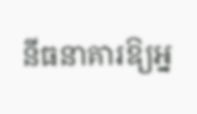នីធនាគារឱ្យអ្ន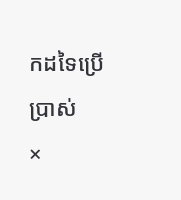កដទៃប្រើប្រាស់
×